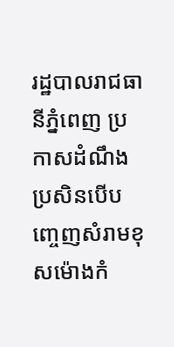រដ្ឋបាលរាជធានីភ្នំពេញ ប្រកាសដំណឹងប្រសិនបើបញ្ចេញសំរាមខុសម៉ោងកំ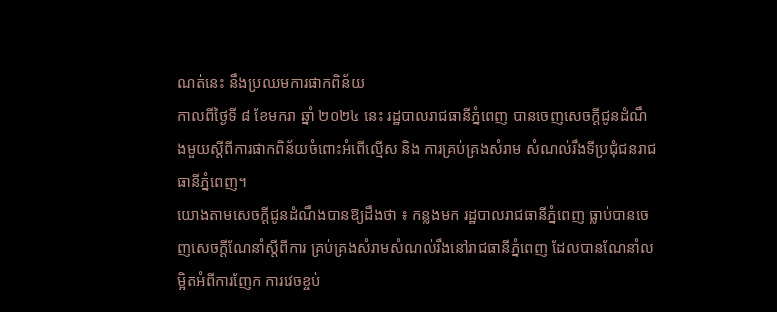ណត់នេះ នឹងប្រឈមការផាកពិន័យ
កាលពីថ្ងៃទី ៨ ខែមករា ឆ្នាំ ២០២៤ នេះ រដ្ឋបាលរាជធានីភ្នំពេញ បានចេញសេចក្តីជូនដំណឹងមួយស្តីពីការផាកពិន័យចំពោះអំពើល្មើស និង ការគ្រប់គ្រងសំរាម សំណល់រឹងទីប្រជុំជនរាជធានីភ្នំពេញ។
យោងតាមសេចក្ដីជូនដំណឹងបានឱ្យដឹងថា ៖ កន្លងមក រដ្ឋបាលរាជធានីភ្នំពេញ ធ្លាប់បានចេញសេចក្តីណែនាំស្តីពីការ គ្រប់គ្រងសំរាមសំណល់រឹងនៅរាជធានីភ្នំពេញ ដែលបានណែនាំលម្អិតអំពីការញែក ការវេចខ្ចប់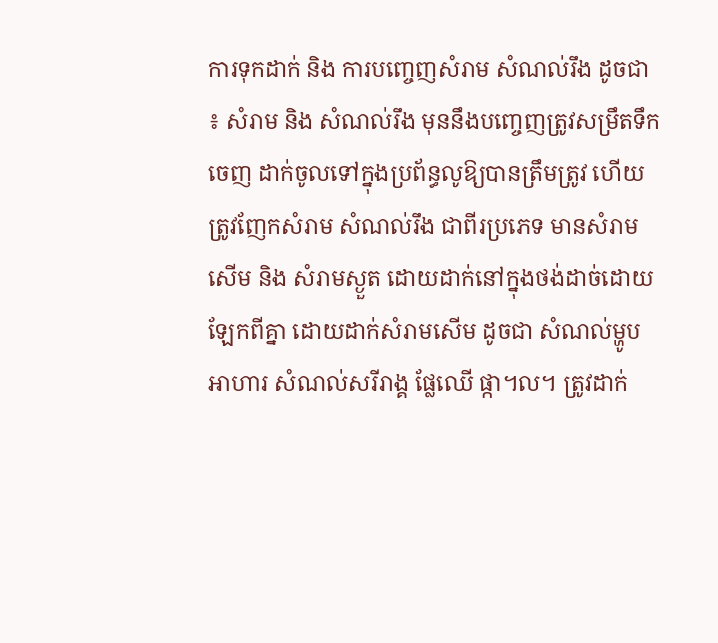ការទុកដាក់ និង ការបញ្ចេញសំរាម សំណល់រឹង ដូចជា ៖ សំរាម និង សំណល់រឹង មុននឹងបញ្ចេញត្រូវសម្រឹតទឹកចេញ ដាក់ចូលទៅក្នុងប្រព័ន្ធលូឱ្យបានត្រឹមត្រូវ ហើយត្រូវញែកសំរាម សំណល់រឹង ជាពីរប្រភេទ មានសំរាមសើម និង សំរាមស្ងួត ដោយដាក់នៅក្នុងថង់ដាច់ដោយឡែកពីគ្នា ដោយដាក់សំរាមសើម ដូចជា សំណល់ម្ហូបអាហារ សំណល់សរីរាង្គ ផ្លែឈើ ផ្កា។ល។ ត្រូវដាក់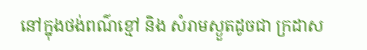នៅក្នុងថង់ពណ៌ខ្មៅ និង សំរាមស្ងួតដូចជា ក្រដាស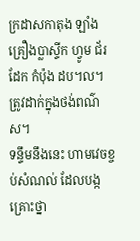ក្រដាសកាតុង ឡាំង គ្រឿងប្លាស្ទីក ហ្វូម ជ័រ ដែក កំប៉ុង ដប។ល។ ត្រូវដាក់ក្នុងថង់ពណ៌ស។
ទន្ទឹមនឹងនេះ ហាមវេចខ្ចប់សំណល់ ដែលបង្កគ្រោះថ្នា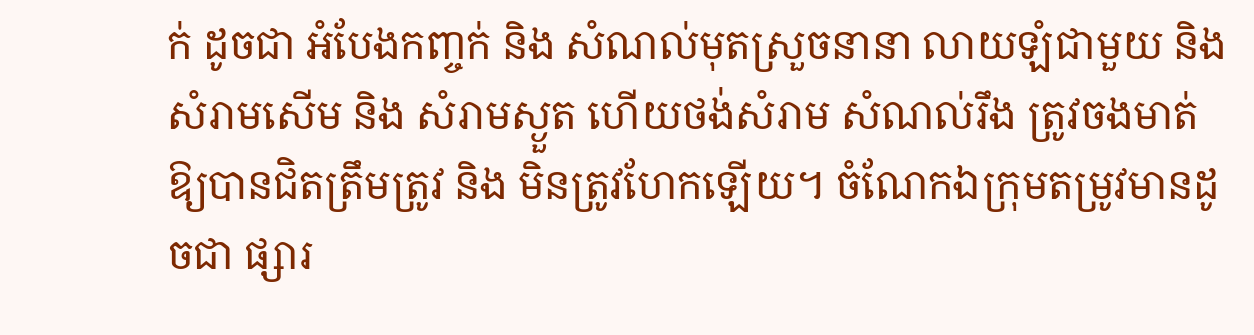ក់ ដូចជា អំបែងកញ្ចក់ និង សំណល់មុតស្រួចនានា លាយឡំជាមួយ និង សំរាមសើម និង សំរាមស្ងួត ហើយថង់សំរាម សំណល់រឹង ត្រូវចងមាត់ឱ្យបានជិតត្រឹមត្រូវ និង មិនត្រូវហែកឡើយ។ ចំណែកឯក្រុមតម្រូវមានដូចជា ផ្សារ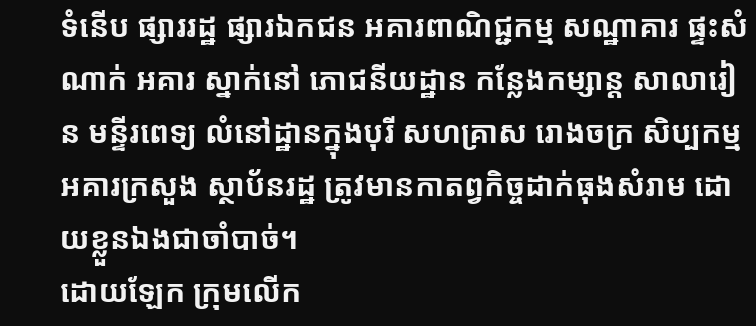ទំនើប ផ្សាររដ្ឋ ផ្សារឯកជន អគារពាណិជ្ជកម្ម សណ្ឋាគារ ផ្ទះសំណាក់ អគារ ស្នាក់នៅ ភោជនីយដ្ឋាន កន្លែងកម្សាន្ត សាលារៀន មន្ទីរពេទ្យ លំនៅដ្ឋានក្នុងបុរី សហគ្រាស រោងចក្រ សិប្បកម្ម អគារក្រសួង ស្ថាប័នរដ្ឋ ត្រូវមានកាតព្វកិច្ចដាក់ធុងសំរាម ដោយខ្លួនឯងជាចាំបាច់។
ដោយឡែក ក្រុមលើក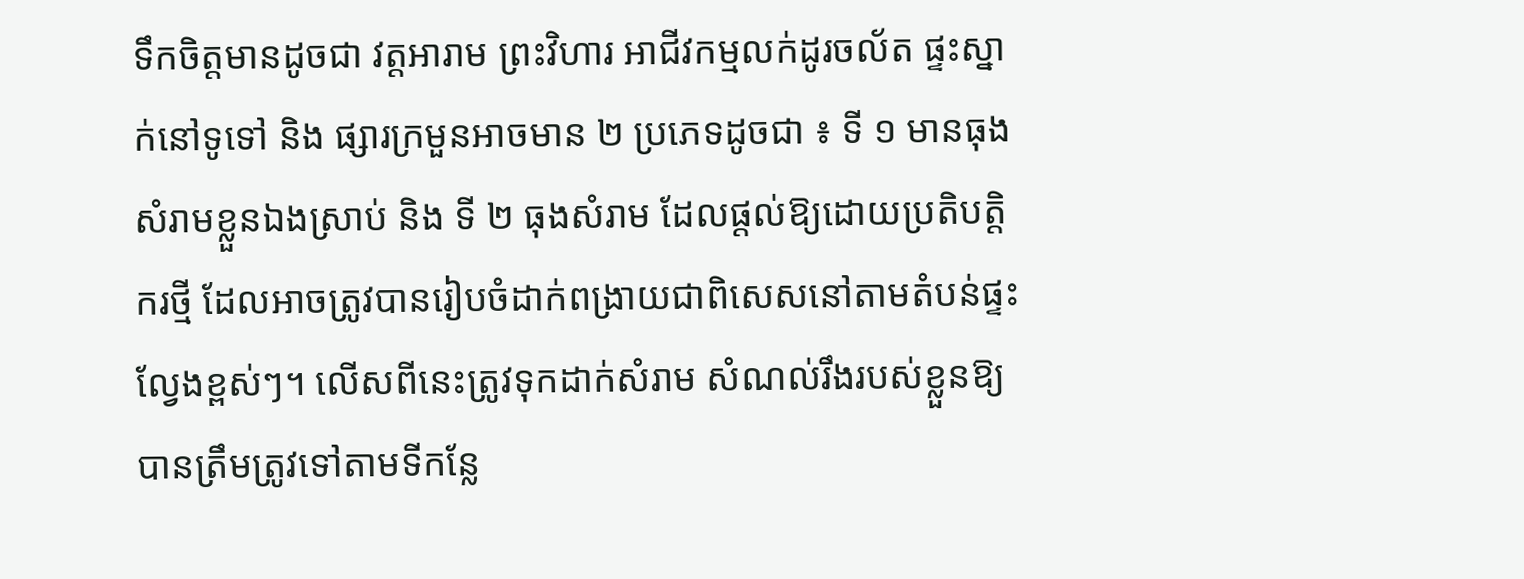ទឹកចិត្តមានដូចជា វត្តអារាម ព្រះវិហារ អាជីវកម្មលក់ដូរចល័ត ផ្ទះស្នាក់នៅទូទៅ និង ផ្សារក្រមួនអាចមាន ២ ប្រភេទដូចជា ៖ ទី ១ មានធុងសំរាមខ្លួនឯងស្រាប់ និង ទី ២ ធុងសំរាម ដែលផ្តល់ឱ្យដោយប្រតិបត្តិករថ្មី ដែលអាចត្រូវបានរៀបចំដាក់ពង្រាយជាពិសេសនៅតាមតំបន់ផ្ទះល្វែងខ្ពស់ៗ។ លើសពីនេះត្រូវទុកដាក់សំរាម សំណល់រឹងរបស់ខ្លួនឱ្យបានត្រឹមត្រូវទៅតាមទីកន្លែ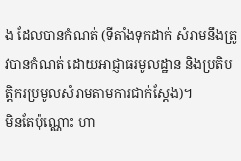ង ដែលបានកំណត់ (ទីតាំងទុកដាក់ សំរាមនឹងត្រូវបានកំណត់ ដោយអាជ្ញាធរមូលដ្ឋាន និងប្រតិបត្តិករប្រមូលសំរាមតាមការជាក់ស្តែង)។
មិនតែប៉ុណ្ណោះ ហា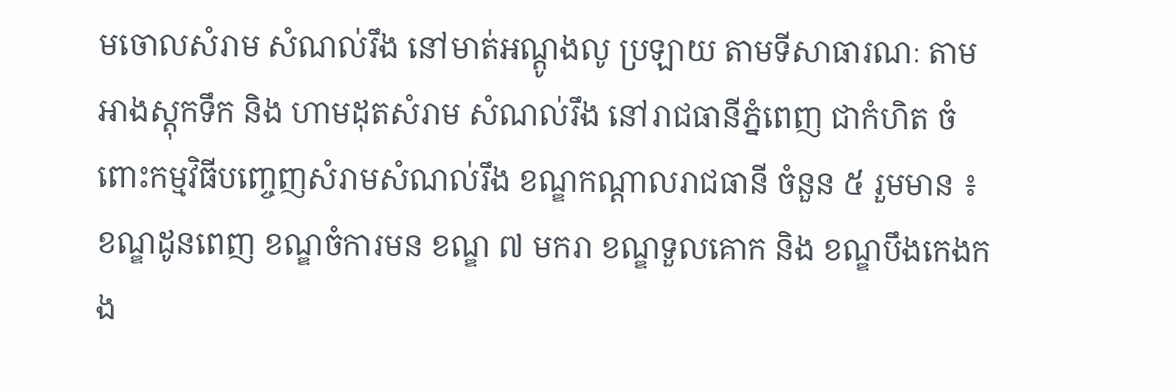មចោលសំរាម សំណល់រឹង នៅមាត់អណ្តូងលូ ប្រឡាយ តាមទីសាធារណៈ តាមអាងស្តុកទឹក និង ហាមដុតសំរាម សំណល់រឹង នៅរាជធានីភ្នំពេញ ជាកំហិត ចំពោះកម្មវិធីបញ្ចេញសំរាមសំណល់រឹង ខណ្ឌកណ្តាលរាជធានី ចំនួន ៥ រួមមាន ៖ ខណ្ឌដូនពេញ ខណ្ឌចំការមន ខណ្ឌ ៧ មករា ខណ្ឌទួលគោក និង ខណ្ឌបឹងកេងកង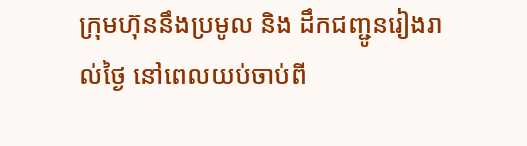ក្រុមហ៊ុននឹងប្រមូល និង ដឹកជញ្ជូនរៀងរាល់ថ្ងៃ នៅពេលយប់ចាប់ពី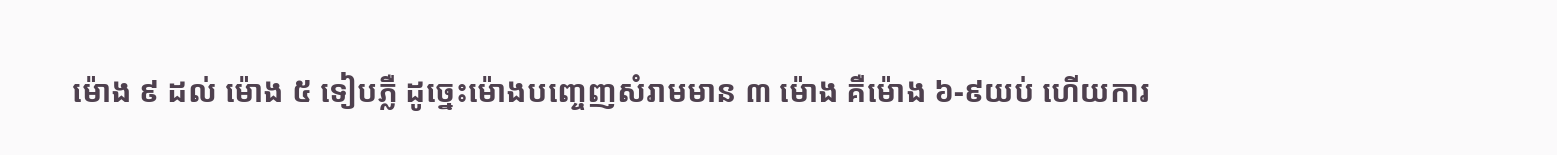ម៉ោង ៩ ដល់ ម៉ោង ៥ ទៀបភ្លឺ ដូច្នេះម៉ោងបញ្ចេញសំរាមមាន ៣ ម៉ោង គឺម៉ោង ៦-៩យប់ ហើយការ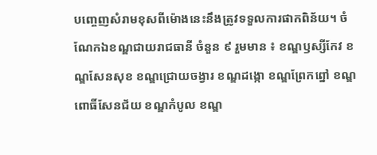បញ្ចេញសំរាមខុសពីម៉ោងនេះនឹងត្រូវទទួលការផាកពិន័យ។ ចំណែកឯខណ្ឌជាយរាជធានី ចំនួន ៩ រួមមាន ៖ ខណ្ឌឫស្សីកែវ ខណ្ឌសែនសុខ ខណ្ឌជ្រោយចង្វារ ខណ្ឌដង្កោ ខណ្ឌព្រែកព្នៅ ខណ្ឌពោធិ៍សែនជ័យ ខណ្ឌកំបូល ខណ្ឌ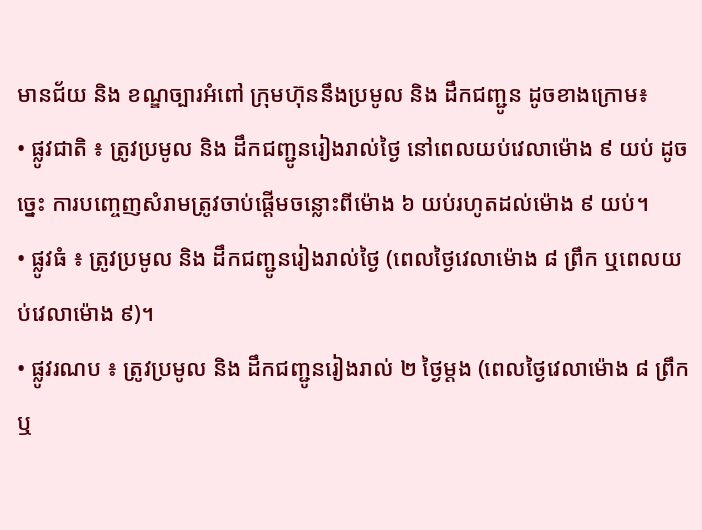មានជ័យ និង ខណ្ឌច្បារអំពៅ ក្រុមហ៊ុននឹងប្រមូល និង ដឹកជញ្ជូន ដូចខាងក្រោម៖
• ផ្លូវជាតិ ៖ ត្រូវប្រមូល និង ដឹកជញ្ជូនរៀងរាល់ថ្ងៃ នៅពេលយប់វេលាម៉ោង ៩ យប់ ដូចច្នេះ ការបញ្ចេញសំរាមត្រូវចាប់ផ្តើមចន្លោះពីម៉ោង ៦ យប់រហូតដល់ម៉ោង ៩ យប់។
• ផ្លូវធំ ៖ ត្រូវប្រមូល និង ដឹកជញ្ជូនរៀងរាល់ថ្ងៃ (ពេលថ្ងៃវេលាម៉ោង ៨ ព្រឹក ឬពេលយប់វេលាម៉ោង ៩)។
• ផ្លូវរណប ៖ ត្រូវប្រមូល និង ដឹកជញ្ជូនរៀងរាល់ ២ ថ្ងៃម្តង (ពេលថ្ងៃវេលាម៉ោង ៨ ព្រឹក ឬ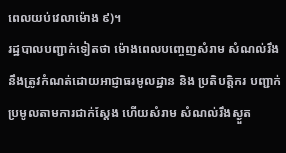ពេលយប់វេលាម៉ោង ៩)។
រដ្ឋបាលបញ្ជាក់ទៀតថា ម៉ោងពេលបញ្ចេញសំរាម សំណល់រឹង នឹងត្រូវកំណត់ដោយអាជ្ញាធរមូលដ្ឋាន និង ប្រតិបត្តិករ បញ្ជាក់ប្រមូលតាមការជាក់ស្តែង ហើយសំរាម សំណល់រឹងស្ងួត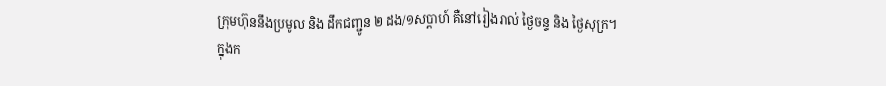ក្រុមហ៊ុននឹងប្រមូល និង ដឹកជញ្ជូន ២ ដង/១សប្តាហ៍ គឺនៅរៀងរាល់ ថ្ងៃចន្ទ និង ថ្ងៃសុក្រ។
ក្នុងក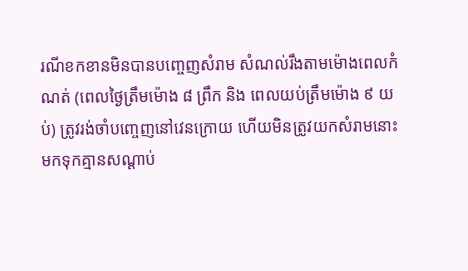រណីខកខានមិនបានបញ្ចេញសំរាម សំណល់រឹងតាមម៉ោងពេលកំណត់ (ពេលថ្ងៃត្រឹមម៉ោង ៨ ព្រឹក និង ពេលយប់ត្រឹមម៉ោង ៩ យប់) ត្រូវរង់ចាំបញ្ចេញនៅវេនក្រោយ ហើយមិនត្រូវយកសំរាមនោះមកទុកគ្មានសណ្តាប់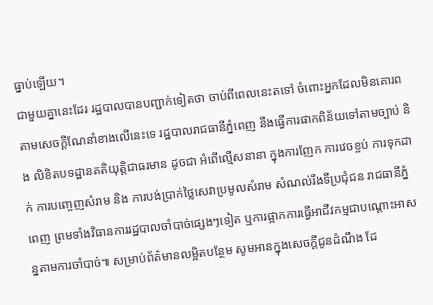ធ្នាប់ឡើយ។
ជាមួយគ្នានេះដែរ រដ្ឋបាលបានបញ្ជាក់ទៀតថា ចាប់ពីពេលនេះតទៅ ចំពោះអ្នកដែលមិនគោរពតាមសេចក្តីណែនាំខាងលើនេះទេ រដ្ឋបាលរាជធានីភ្នំពេញ នឹងធ្វើការផាកពិន័យទៅតាមច្បាប់ និង លិខិតបទដ្ឋានគតិយុត្តិជាធរមាន ដូចជា អំពើល្មើសនានា ក្នុងការញែក ការវេចខ្ចប់ ការទុកដាក់ ការបញ្ចេញសំរាម និង ការបង់ប្រាក់ថ្លៃសេវាប្រមូលសំរាម សំណល់រឹងទីប្រជុំជន រាជធានីភ្នំពេញ ព្រមទាំងវិធានការរដ្ឋបាលចាំបាច់ផ្សេងៗទៀត ឬការផ្អាកការធ្វើអាជីវកម្មជាបណ្តោះអាសន្នតាមការចាំបាច់៕ សម្រាប់ព័ត៌មានលម្អិតបន្ថែម សូមអានក្នុងសេចក្ដីជូនដំណឹង ដែ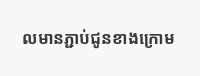លមានភ្ជាប់ជូនខាងក្រោម